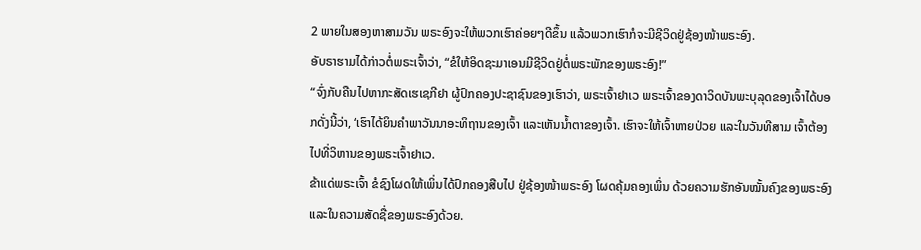2 ພາຍໃນສອງຫາສາມວັນ ພຣະອົງຈະໃຫ້ພວກເຮົາຄ່ອຍໆດີຂຶ້ນ ແລ້ວພວກເຮົາກໍຈະມີຊີວິດຢູ່ຊ້ອງໜ້າພຣະອົງ.
ອັບຣາຮາມໄດ້ກ່າວຕໍ່ພຣະເຈົ້າວ່າ, “ຂໍໃຫ້ອິດຊະມາເອນມີຊີວິດຢູ່ຕໍ່ພຣະພັກຂອງພຣະອົງ!”
“ຈົ່ງກັບຄືນໄປຫາກະສັດເຮເຊກີຢາ ຜູ້ປົກຄອງປະຊາຊົນຂອງເຮົາວ່າ, ພຣະເຈົ້າຢາເວ ພຣະເຈົ້າຂອງດາວິດບັນພະບຸລຸດຂອງເຈົ້າໄດ້ບອກດັ່ງນີ້ວ່າ, ‘ເຮົາໄດ້ຍິນຄຳພາວັນນາອະທິຖານຂອງເຈົ້າ ແລະເຫັນນໍ້າຕາຂອງເຈົ້າ. ເຮົາຈະໃຫ້ເຈົ້າຫາຍປ່ວຍ ແລະໃນວັນທີສາມ ເຈົ້າຕ້ອງໄປທີ່ວິຫານຂອງພຣະເຈົ້າຢາເວ.
ຂ້າແດ່ພຣະເຈົ້າ ຂໍຊົງໂຜດໃຫ້ເພິ່ນໄດ້ປົກຄອງສືບໄປ ຢູ່ຊ້ອງໜ້າພຣະອົງ ໂຜດຄຸ້ມຄອງເພິ່ນ ດ້ວຍຄວາມຮັກອັນໝັ້ນຄົງຂອງພຣະອົງ ແລະໃນຄວາມສັດຊື່ຂອງພຣະອົງດ້ວຍ.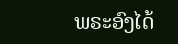ພຣະອົງໄດ້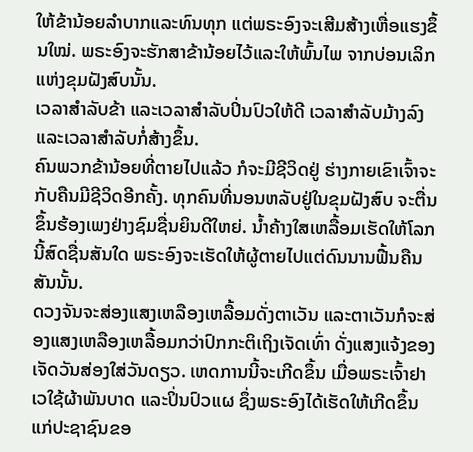ໃຫ້ຂ້ານ້ອຍລຳບາກແລະທົນທຸກ ແຕ່ພຣະອົງຈະເສີມສ້າງເຫື່ອແຮງຂຶ້ນໃໝ່. ພຣະອົງຈະຮັກສາຂ້ານ້ອຍໄວ້ແລະໃຫ້ພົ້ນໄພ ຈາກບ່ອນເລິກແຫ່ງຂຸມຝັງສົບນັ້ນ.
ເວລາສຳລັບຂ້າ ແລະເວລາສຳລັບປິ່ນປົວໃຫ້ດີ ເວລາສຳລັບມ້າງລົງ ແລະເວລາສຳລັບກໍ່ສ້າງຂຶ້ນ.
ຄົນພວກຂ້ານ້ອຍທີ່ຕາຍໄປແລ້ວ ກໍຈະມີຊີວິດຢູ່ ຮ່າງກາຍເຂົາເຈົ້າຈະກັບຄືນມີຊີວິດອີກຄັ້ງ. ທຸກຄົນທີ່ນອນຫລັບຢູ່ໃນຂຸມຝັງສົບ ຈະຕື່ນຂຶ້ນຮ້ອງເພງຢ່າງຊົມຊື່ນຍິນດີໃຫຍ່. ນໍ້າຄ້າງໃສເຫລື້ອມເຮັດໃຫ້ໂລກນີ້ສົດຊື່ນສັນໃດ ພຣະອົງຈະເຮັດໃຫ້ຜູ້ຕາຍໄປແຕ່ດົນນານຟື້ນຄືນສັນນັ້ນ.
ດວງຈັນຈະສ່ອງແສງເຫລືອງເຫລື້ອມດັ່ງຕາເວັນ ແລະຕາເວັນກໍຈະສ່ອງແສງເຫລືອງເຫລື້ອມກວ່າປົກກະຕິເຖິງເຈັດເທົ່າ ດັ່ງແສງແຈ້ງຂອງເຈັດວັນສ່ອງໃສ່ວັນດຽວ. ເຫດການນີ້ຈະເກີດຂຶ້ນ ເມື່ອພຣະເຈົ້າຢາເວໃຊ້ຜ້າພັນບາດ ແລະປິ່ນປົວແຜ ຊຶ່ງພຣະອົງໄດ້ເຮັດໃຫ້ເກີດຂຶ້ນແກ່ປະຊາຊົນຂອ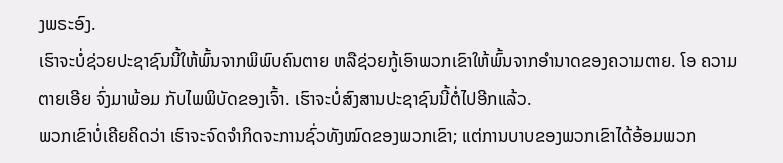ງພຣະອົງ.
ເຮົາຈະບໍ່ຊ່ວຍປະຊາຊົນນີ້ໃຫ້ພົ້ນຈາກພິພົບຄົນຕາຍ ຫລືຊ່ວຍກູ້ເອົາພວກເຂົາໃຫ້ພົ້ນຈາກອຳນາດຂອງຄວາມຕາຍ. ໂອ ຄວາມຕາຍເອີຍ ຈົ່ງມາພ້ອມ ກັບໄພພິບັດຂອງເຈົ້າ. ເຮົາຈະບໍ່ສົງສານປະຊາຊົນນີ້ຕໍ່ໄປອີກແລ້ວ.
ພວກເຂົາບໍ່ເຄີຍຄິດວ່າ ເຮົາຈະຈົດຈຳກິດຈະການຊົ່ວທັງໝົດຂອງພວກເຂົາ; ແຕ່ການບາບຂອງພວກເຂົາໄດ້ອ້ອມພວກ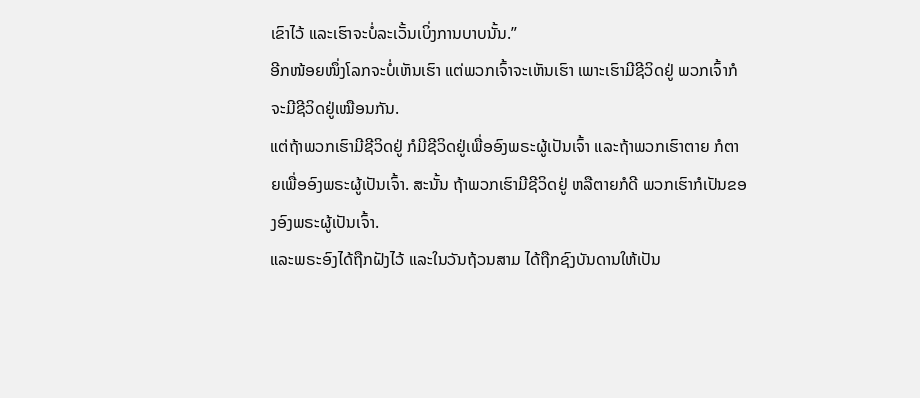ເຂົາໄວ້ ແລະເຮົາຈະບໍ່ລະເວັ້ນເບິ່ງການບາບນັ້ນ.”
ອີກໜ້ອຍໜຶ່ງໂລກຈະບໍ່ເຫັນເຮົາ ແຕ່ພວກເຈົ້າຈະເຫັນເຮົາ ເພາະເຮົາມີຊີວິດຢູ່ ພວກເຈົ້າກໍຈະມີຊີວິດຢູ່ເໝືອນກັນ.
ແຕ່ຖ້າພວກເຮົາມີຊີວິດຢູ່ ກໍມີຊີວິດຢູ່ເພື່ອອົງພຣະຜູ້ເປັນເຈົ້າ ແລະຖ້າພວກເຮົາຕາຍ ກໍຕາຍເພື່ອອົງພຣະຜູ້ເປັນເຈົ້າ. ສະນັ້ນ ຖ້າພວກເຮົາມີຊີວິດຢູ່ ຫລືຕາຍກໍດີ ພວກເຮົາກໍເປັນຂອງອົງພຣະຜູ້ເປັນເຈົ້າ.
ແລະພຣະອົງໄດ້ຖືກຝັງໄວ້ ແລະໃນວັນຖ້ວນສາມ ໄດ້ຖືກຊົງບັນດານໃຫ້ເປັນ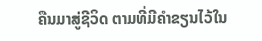ຄືນມາສູ່ຊີວິດ ຕາມທີ່ມີຄຳຂຽນໄວ້ໃນ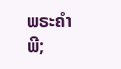ພຣະຄຳພີ;